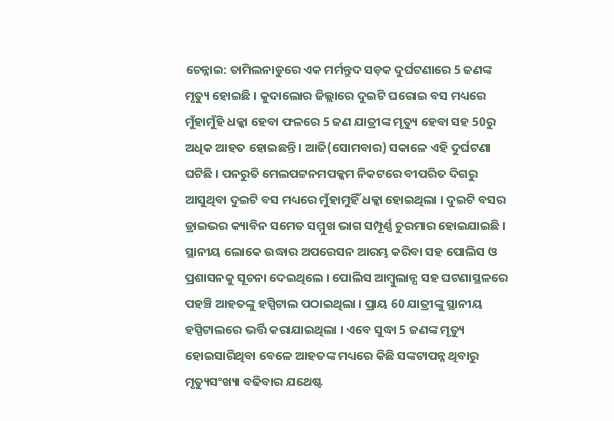ଚେନ୍ନାଇ: ତାମିଲନାଡୁରେ ଏକ ମର୍ମନ୍ତୁଦ ସଡ଼କ ଦୁର୍ଘଟଣାରେ 5 ଜଣଙ୍କ ମୃତ୍ୟୁ ହୋଇଛି । କୁଦାଲୋର ଜିଲ୍ଲାରେ ଦୁଇଟି ଘରୋଇ ବସ ମଧ୍ୟରେ ମୁଁହାମୁଁହି ଧକ୍କା ହେବା ଫଳରେ 5 ଜଣ ଯାତ୍ରୀଙ୍କ ମୃତ୍ୟୁ ହେବା ସହ 50ରୁ ଅଧିକ ଆହତ ହୋଇଛନ୍ତି । ଆଜି(ସୋମବାର) ସକାଳେ ଏହି ଦୁର୍ଘଟଣା ଘଟିଛି । ପନରୁତି ମେଲପଟ୍ଟନମପକ୍କମ ନିକଟରେ ବୀପରିତ ଦିଗରୁ ଆସୁଥିବା ଦୁଇଟି ବସ ମଧ୍ୟରେ ମୁଁହାମୁହିଁ ଧକ୍କା ହୋଇଥିଲା । ଦୁଇଟି ବସର ଡ୍ରାଇଭର କ୍ୟାବିନ ସମେତ ସମ୍ମୁଖ ଭାଗ ସମ୍ପୂର୍ଣ୍ଣ ଚୁରମାର ହୋଇଯାଇଛି ।
ସ୍ଥାନୀୟ ଲୋକେ ଉଦ୍ଧାର ଅପରେସନ ଆରମ୍ଭ କରିବା ସହ ପୋଲିସ ଓ ପ୍ରଶାସନକୁ ସୂଚନା ଦେଇଥିଲେ । ପୋଲିସ ଆମ୍ବୁଲାନ୍ସ ସହ ଘଟଣାସ୍ଥଳରେ ପହଞ୍ଚି ଆହତଙ୍କୁ ହସ୍ପିଟାଲ ପଠାଇଥିଲା । ପ୍ରାୟ 60 ଯାତ୍ରୀଙ୍କୁ ସ୍ଥାନୀୟ ହସ୍ପିଟାଲରେ ଭର୍ତ୍ତି କରାଯାଇଥିଲା । ଏବେ ସୁଦ୍ଧା 5 ଜଣଙ୍କ ମୃତ୍ୟୁ ହୋଇସାରିଥିବା ବେଳେ ଆହତଙ୍କ ମଧ୍ୟରେ କିଛି ସଙ୍କଟାପନ୍ନ ଥିବାରୁ ମୃତ୍ୟୁସଂଖ୍ୟା ବଢିବାର ଯଥେଷ୍ଟ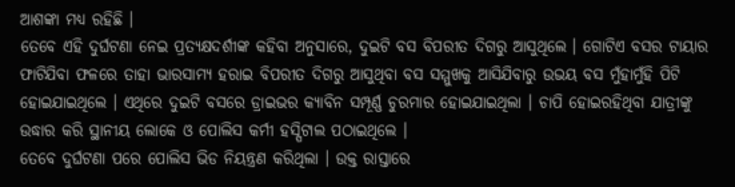ଆଶଙ୍କା ମଧ୍ୟ ରହିଛି ।
ତେବେ ଏହି ଦୁର୍ଘଟଣା ନେଇ ପ୍ରତ୍ୟକ୍ଷଦର୍ଶୀଙ୍କ କହିବା ଅନୁସାରେ, ଦୁଇଟି ବସ ବିପରୀତ ଦିଗରୁ ଆସୁଥିଲେ । ଗୋଟିଏ ବସର ଟାୟାର ଫାଟିଯିବା ଫଳରେ ତାହା ଭାରସାମ୍ୟ ହରାଇ ବିପରୀତ ଦିଗରୁ ଆସୁଥିବା ବସ ସମ୍ମୁଖକୁ ଆସିଯିବାରୁ ଉଭୟ ବସ ମୁଁହାମୁଁହି ପିଟି ହୋଇଯାଇଥିଲେ । ଏଥିରେ ଦୁଇଟି ବସରେ ଡ୍ରାଇଭର କ୍ୟାବିନ ସମ୍ପୂର୍ଣ୍ଣ ଚୁରମାର ହୋଇଯାଇଥିଲା । ଚାପି ହୋଇରହିଥିବା ଯାତ୍ରୀଙ୍କୁ ଉଦ୍ଧାର କରି ସ୍ଥାନୀୟ ଲୋକେ ଓ ପୋଲିସ କର୍ମୀ ହସ୍ପିଟାଲ ପଠାଇଥିଲେ ।
ତେବେ ଦୁର୍ଘଟଣା ପରେ ପୋଲିସ ଭିଡ ନିୟନ୍ତ୍ରଣ କରିଥିଲା । ଉକ୍ତ ରାସ୍ତାରେ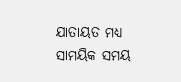ଯାତାୟତ ମଧ୍ୟ ସାମୟିକ ସମୟ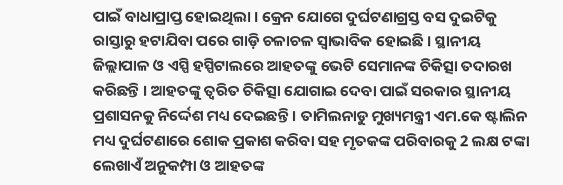ପାଇଁ ବାଧାପ୍ରାପ୍ତ ହୋଇଥିଲା । କ୍ରେନ ଯୋଗେ ଦୁର୍ଘଟଣାଗ୍ରସ୍ତ ବସ ଦୁଇଟିକୁ ରାସ୍ତାରୁ ହଟାଯିବା ପରେ ଗାଡ଼ି ଚଳାଚଳ ସ୍ବାଭାବିକ ହୋଇଛି । ସ୍ଥାନୀୟ ଜିଲ୍ଲାପାଳ ଓ ଏସ୍ପି ହସ୍ପିଟାଲରେ ଆହତଙ୍କୁ ଭେଟି ସେମାନଙ୍କ ଚିକିତ୍ସା ତଦାରଖ କରିଛନ୍ତି । ଆହତଙ୍କୁ ତ୍ବରିତ ଚିକିତ୍ସା ଯୋଗାଇ ଦେବା ପାଇଁ ସରକାର ସ୍ଥାନୀୟ ପ୍ରଶାସନକୁ ନିର୍ଦ୍ଦେଶ ମଧ୍ୟ ଦେଇଛନ୍ତି । ତାମିଲନାଡୁ ମୁଖ୍ୟମନ୍ତ୍ରୀ ଏମ.କେ ଷ୍ଟାଲିନ ମଧ୍ୟ ଦୁର୍ଘଟଣାରେ ଶୋକ ପ୍ରକାଶ କରିବା ସହ ମୃତକଙ୍କ ପରିବାରକୁ 2 ଲକ୍ଷ ଟଙ୍କା ଲେଖାଏଁ ଅନୁକମ୍ପା ଓ ଆହତଙ୍କ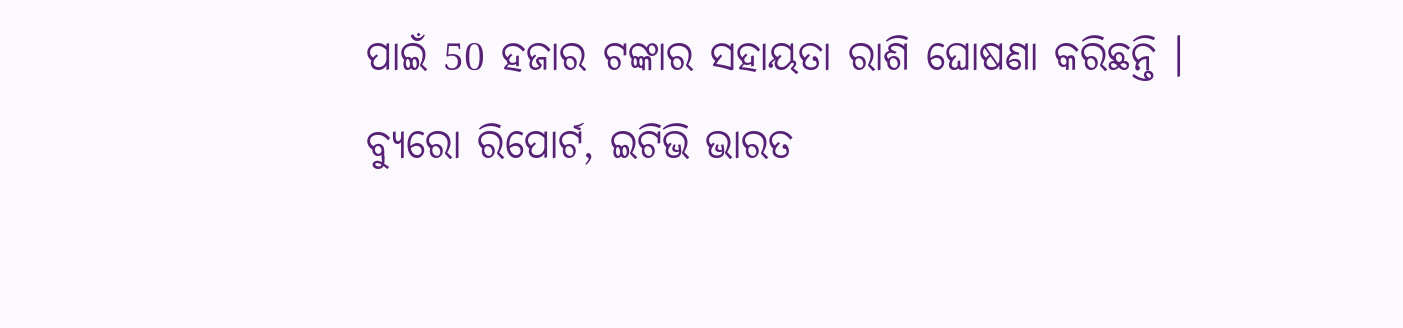ପାଇଁ 50 ହଜାର ଟଙ୍କାର ସହାୟତା ରାଶି ଘୋଷଣା କରିଛନ୍ତି ।
ବ୍ୟୁରୋ ରିପୋର୍ଟ, ଇଟିଭି ଭାରତ